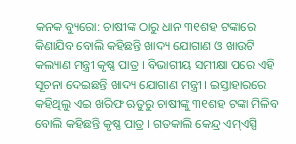କନକ ବ୍ୟୁରୋ: ଚାଷୀଙ୍କ ଠାରୁ ଧାନ ୩୧ଶହ ଟଙ୍କାରେ କିଣାଯିବ ବୋଲି କହିଛନ୍ତି ଖାଦ୍ୟ ଯୋଗାଣ ଓ ଖାଉଟି କଲ୍ୟାଣ ମନ୍ତ୍ରୀ କୃଷ୍ଣ ପାତ୍ର । ବିଭାଗୀୟ ସମୀକ୍ଷା ପରେ ଏହି ସୂଚନା ଦେଇଛନ୍ତି ଖାଦ୍ୟ ଯୋଗାଣ ମନ୍ତ୍ରୀ । ଇସ୍ତାହାରରେ କହିଥିଲୁ ଏଇ ଖରିଫ ଋତୁରୁ ଚାଷୀଙ୍କୁ ୩୧ଶହ ଟଙ୍କା ମିଳିବ ବୋଲି କହିଛନ୍ତି କୃଷ୍ଣ ପାତ୍ର । ଗତକାଲି କେନ୍ଦ୍ର ଏମ୍ଏସ୍ପି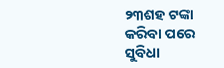୨୩ଶହ ଟଙ୍କା କରିବା ପରେ ସୁବିଧା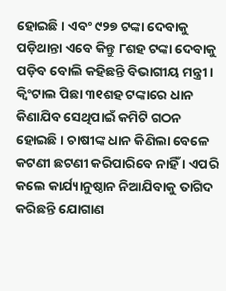ହୋଇଛି । ଏବଂ ୯୨୭ ଟଙ୍କା ଦେବାକୁ ପଡ଼ିଥାନ୍ତା ଏବେ କିନ୍ତୁ ୮ଶହ ଟଙ୍କା ଦେବାକୁ ପଡ଼ିବ ବୋଲି କହିଛନ୍ତି ବିଭାଗୀୟ ମନ୍ତ୍ରୀ । କ୍ୱିଂଟାଲ ପିଛା ୩୧ଶହ ଟଙ୍କାରେ ଧାନ କିଣାଯିବ ସେଥିପାଇଁ କମିଟି ଗଠନ ହୋଇଛି । ଚାଷୀଙ୍କ ଧାନ କିଣିଲା ବେଳେ କଟଣୀ ଛଟଣୀ କରିପାରିବେ ନାହିଁ । ଏପରି କଲେ କାର୍ଯ୍ୟାନୁଷ୍ଠାନ ନିଆଯିବାକୁ ତାଗିଦ କରିଛନ୍ତି ଯୋଗାଣ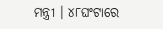ମନ୍ତ୍ରୀ । ୪୮ଘଂଟାରେ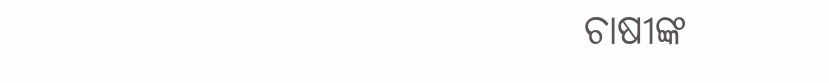ଚାଷୀଙ୍କ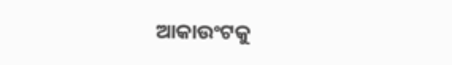ଆକାଉଂଟକୁ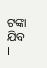ଟଙ୍କା ଯିବ ।